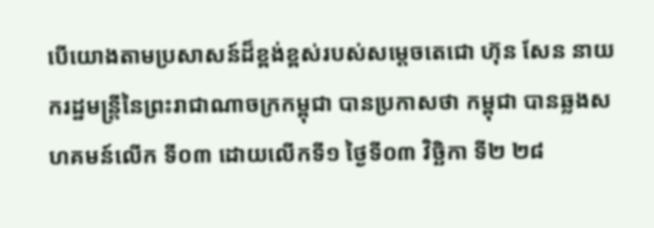បើយោងតាមប្រសាសន៍ដ៏ខ្ពង់ខ្ពស់របស់សម្ដេចតេជោ ហ៊ុន សែន នាយករដ្ឋមន្រ្តីនៃព្រះរាជាណាចក្រកម្ពុជា បានប្រកាសថា កម្ពុជា បានឆ្លងសហគមន៍លើក ទី០៣ ដោយលើកទី១ ថ្ងៃទី០៣ វិច្ឆិកា ទី២ ២៨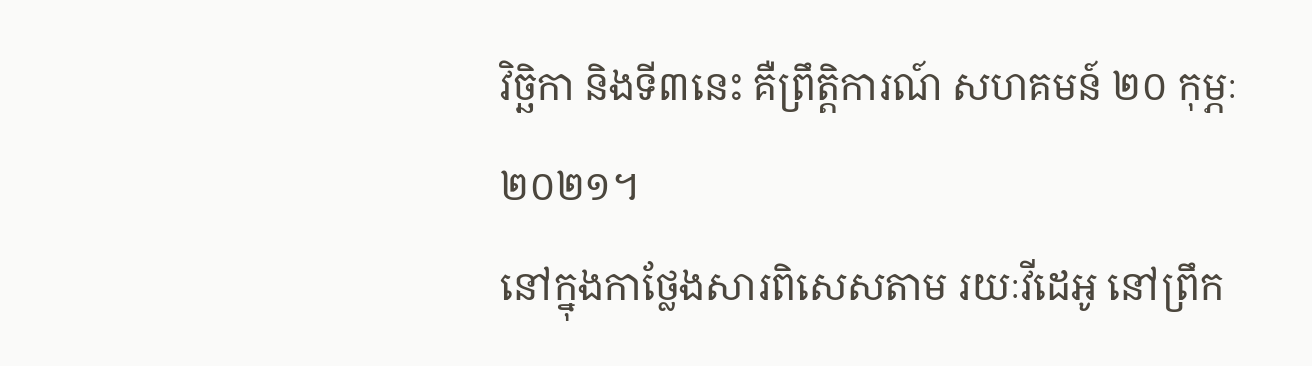វិច្ឆិកា និងទី៣នេះ គឺព្រឹត្តិការណ៍ សហគមន៍ ២០ កុម្ភៈ ២០២១។
នៅក្នុងកាថ្លែងសារពិសេសតាម រយៈវីដេអូ នៅព្រឹក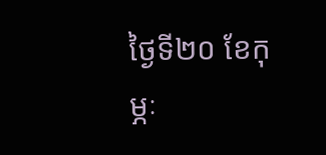ថ្ងៃទី២០ ខែកុម្ភៈ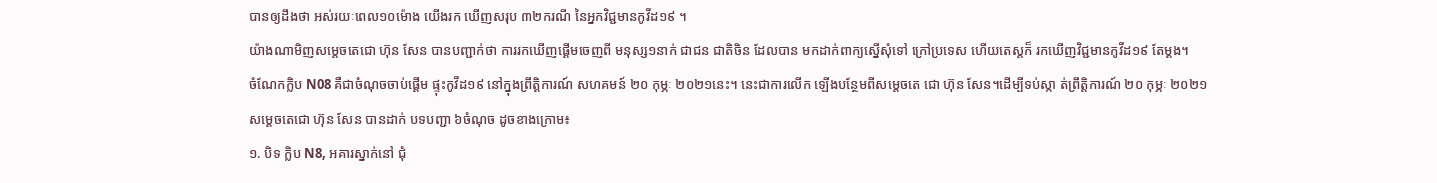បានឲ្យដឹងថា អស់រយៈពេល១០ម៉ោង យើងរក ឃើញសរុប ៣២ករណី នៃអ្នកវិជ្ជមានកូវីដ១៩ ។
យ៉ាងណាមិញសម្ដេចតេជោ ហ៊ុន សែន បានបញ្ជាក់ថា ការរកឃើញផ្ដើមចេញពី មនុស្ស១នាក់ ជាជន ជាតិចិន ដែលបាន មកដាក់ពាក្យស្នើសុំទៅ ក្រៅប្រទេស ហើយតេស្តក៏ រកឃើញវិជ្ជមានកូវីដ១៩ តែម្ដង។
ចំណែកក្លិប N08 គឺជាចំណុចចាប់ផ្ដើម ផ្ទុះកូវីដ១៩ នៅក្នុងព្រឹត្តិការណ៍ សហគមន៍ ២០ កុម្ភៈ ២០២១នេះ។ នេះជាការលើក ឡើងបន្ថែមពីសម្ដេចតេ ជោ ហ៊ុន សែន។ដើម្បីទប់ស្កា ត់ព្រឹត្តិការណ៍ ២០ កុម្ភៈ ២០២១ សម្ដេចតេជោ ហ៊ុន សែន បានដាក់ បទបញ្ជា ៦ចំណុច ដូចខាងក្រោម៖
១. បិទ ក្លិប N8, អគារស្នាក់នៅ ជុំ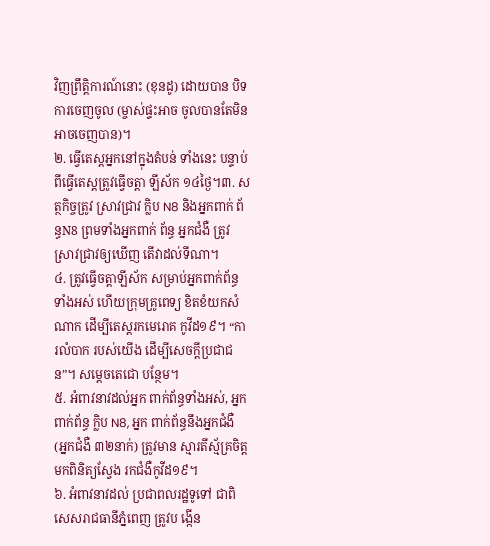វិញព្រឹត្តិការណ៍នោះ (ខុនដូ) ដោយបាន បិទការចេញចូល (ម្ចាស់ផ្ទះអាច ចូលបានតែមិនអាចចេញបាន)។
២. ធ្វើតេស្តអ្នកនៅក្នុងតំបន់ ទាំងនេះ បន្ទាប់ពីធ្វើតេស្តត្រូវធ្វើចត្តា ឡីស័ក ១៤ថ្ងៃ។៣. សត្ថកិច្ចត្រូវ ស្រាវជ្រាវ ក្លិប N8 និងអ្នកពាក់ ព័ន្ធN8 ព្រមទាំងអ្នកពាក់ ព័ន្ធ អ្នកជំងឺ ត្រូវស្រាវជ្រាវឲ្យឃើញ តើវាដល់ទីណា។
៤. ត្រូវធ្វើចត្តាឡីស័ក សម្រាប់អ្នកពាក់ព័ន្ធ ទាំងអស់ ហើយក្រុមគ្រូពេទ្យ ខិតខំយកសំណាក ដើម្បីតេស្តរកមេរោគ កូវីដ១៩។ “ការលំបាក របស់យើង ដើម្បីសេចក្ដីប្រជាជន”។ សម្ដេចតេជោ បន្ថែម។
៥. អំពាវនាវដល់អ្នក ពាក់ព័ន្ធទាំងអស់, អ្នកពាក់ព័ន្ធ ក្លិប N8, អ្នក ពាក់ព័ន្ធនឹងអ្នកជំងឺ (អ្នកជំងឺ ៣២នាក់) ត្រូវមាន ស្មារតីស្ម័គ្រចិត្ត មកពិនិត្យស្វែង រកជំងឺកូវីដ១៩។
៦. អំពាវនាវដល់ ប្រជាពលរដ្ឋទូទៅ ជាពិសេសរាជធានីភ្នំពេញ ត្រូវប ង្កើន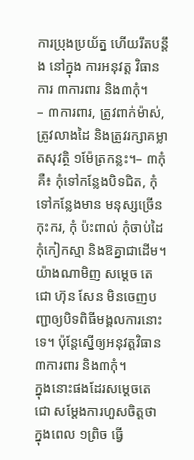ការប្រុងប្រយ័ត្ន ហើយរឹតបន្ដឹង នៅក្នុង ការអនុវត្ត វិធានការ ៣ការពារ និង៣កុំ។
– ៣ការពារ, ត្រូវពាក់ម៉ាស់, ត្រូវលាងដៃ និងត្រូវរក្សាគម្លាតសុវត្ថិ ១ម៉ែត្រកន្លះ។– ៣កុំ គឺ៖ កុំទៅកន្លែងបិទជិត, កុំទៅកន្លែងមាន មនុស្សច្រើនកុះករ, កុំ ប៉ះពាល់ កុំចាប់ដៃ កុំកៀកស្មា និងឱគ្នាជាដើម។ យ៉ាងណាមិញ សម្ដេច តេជោ ហ៊ុន សែន មិនចេញបញ្ជាឲ្យបិទពិធីមង្គលការនោះទេ។ ប៉ុន្ដែស្នើឲ្យអនុវត្តវិធាន ៣ការពារ និង៣កុំ។
ក្នុងនោះផងដែរសម្ដេចតេជោ សម្ដែងការហួសចិត្តថា ក្នុងពេល ១ព្រិច ធ្វើ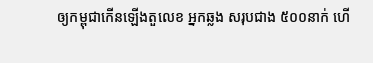ឲ្យកម្ពុជាកើនឡើងតួលេខ អ្នកឆ្លង សរុបជាង ៥០០នាក់ ហើ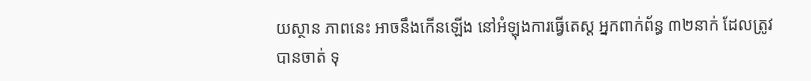យស្ថាន ភាពនេះ អាចនឹងកើនឡើង នៅអំឡុងការធ្វើតេស្ត អ្នកពាក់ព័ន្ធ ៣២នាក់ ដែលត្រូវបានចាត់ ទុ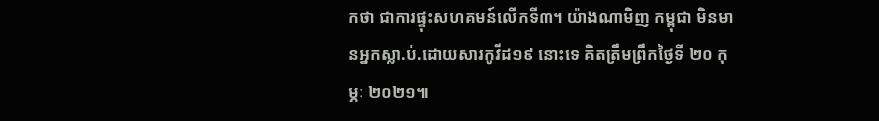កថា ជាការផ្ទុះសហគមន៍លើកទី៣។ យ៉ាងណាមិញ កម្ពុជា មិនមានអ្នកស្លា.ប់.ដោយសារកូវីដ១៩ នោះទេ គិតត្រឹមព្រឹកថ្ងៃទី ២០ កុម្ភៈ ២០២១៕